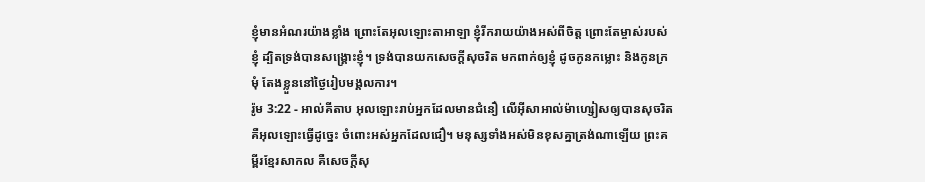ខ្ញុំមានអំណរយ៉ាងខ្លាំង ព្រោះតែអុលឡោះតាអាឡា ខ្ញុំរីករាយយ៉ាងអស់ពីចិត្ត ព្រោះតែម្ចាស់របស់ខ្ញុំ ដ្បិតទ្រង់បានសង្គ្រោះខ្ញុំ។ ទ្រង់បានយកសេចក្ដីសុចរិត មកពាក់ឲ្យខ្ញុំ ដូចកូនកម្លោះ និងកូនក្រមុំ តែងខ្លួននៅថ្ងៃរៀបមង្គលការ។
រ៉ូម 3:22 - អាល់គីតាប អុលឡោះរាប់អ្នកដែលមានជំនឿ លើអ៊ីសាអាល់ម៉ាហ្សៀសឲ្យបានសុចរិត គឺអុលឡោះធ្វើដូច្នេះ ចំពោះអស់អ្នកដែលជឿ។ មនុស្សទាំងអស់មិនខុសគ្នាត្រង់ណាឡើយ ព្រះគម្ពីរខ្មែរសាកល គឺសេចក្ដីសុ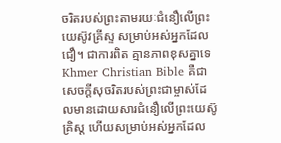ចរិតរបស់ព្រះតាមរយៈជំនឿលើព្រះយេស៊ូវគ្រីស្ទ សម្រាប់អស់អ្នកដែលជឿ។ ជាការពិត គ្មានភាពខុសគ្នាទេ Khmer Christian Bible គឺជាសេចក្ដីសុចរិតរបស់ព្រះជាម្ចាស់ដែលមានដោយសារជំនឿលើព្រះយេស៊ូគ្រិស្ដ ហើយសម្រាប់អស់អ្នកដែល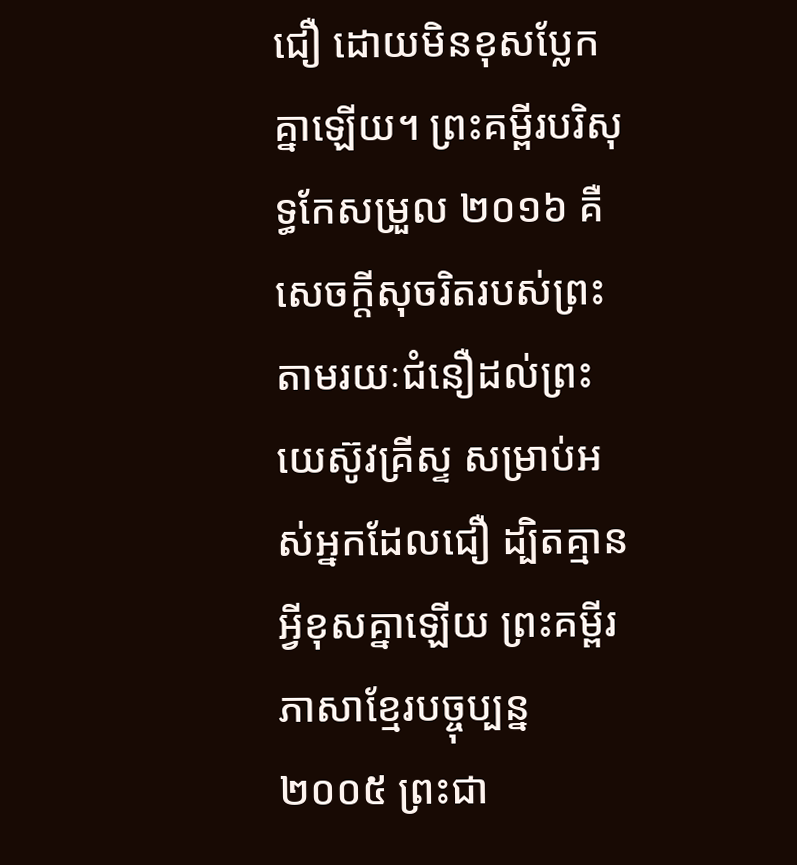ជឿ ដោយមិនខុសប្លែកគ្នាឡើយ។ ព្រះគម្ពីរបរិសុទ្ធកែសម្រួល ២០១៦ គឺសេចក្តីសុចរិតរបស់ព្រះ តាមរយៈជំនឿដល់ព្រះយេស៊ូវគ្រីស្ទ សម្រាប់អស់អ្នកដែលជឿ ដ្បិតគ្មានអ្វីខុសគ្នាឡើយ ព្រះគម្ពីរភាសាខ្មែរបច្ចុប្បន្ន ២០០៥ ព្រះជា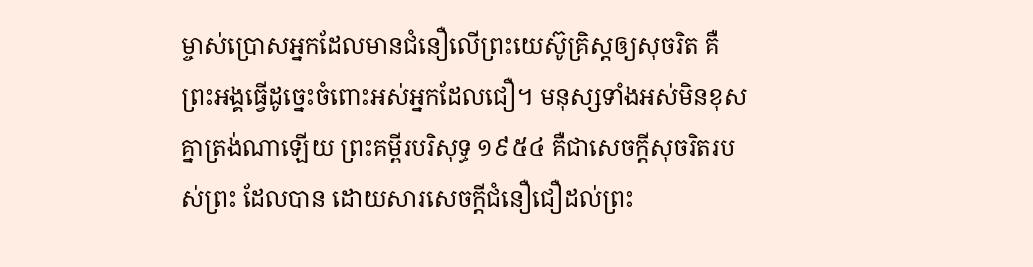ម្ចាស់ប្រោសអ្នកដែលមានជំនឿលើព្រះយេស៊ូគ្រិស្តឲ្យសុចរិត គឺព្រះអង្គធ្វើដូច្នេះចំពោះអស់អ្នកដែលជឿ។ មនុស្សទាំងអស់មិនខុសគ្នាត្រង់ណាឡើយ ព្រះគម្ពីរបរិសុទ្ធ ១៩៥៤ គឺជាសេចក្ដីសុចរិតរបស់ព្រះ ដែលបាន ដោយសារសេចក្ដីជំនឿជឿដល់ព្រះ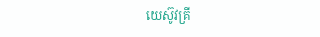យេស៊ូវគ្រី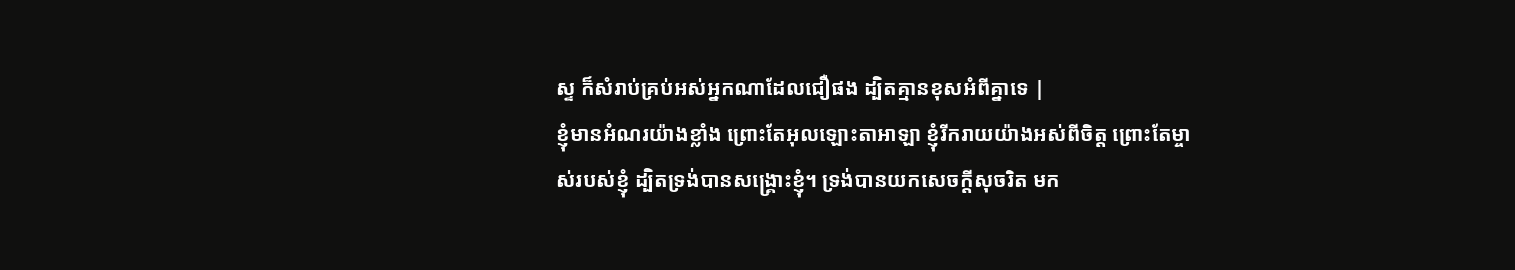ស្ទ ក៏សំរាប់គ្រប់អស់អ្នកណាដែលជឿផង ដ្បិតគ្មានខុសអំពីគ្នាទេ |
ខ្ញុំមានអំណរយ៉ាងខ្លាំង ព្រោះតែអុលឡោះតាអាឡា ខ្ញុំរីករាយយ៉ាងអស់ពីចិត្ត ព្រោះតែម្ចាស់របស់ខ្ញុំ ដ្បិតទ្រង់បានសង្គ្រោះខ្ញុំ។ ទ្រង់បានយកសេចក្ដីសុចរិត មក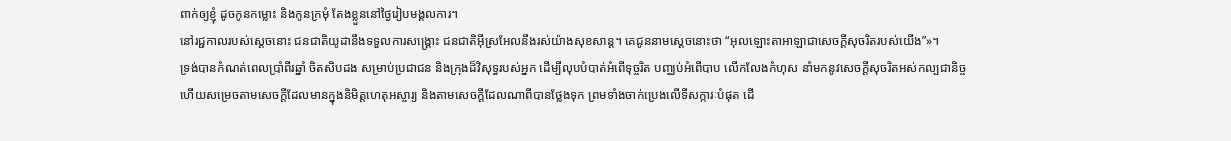ពាក់ឲ្យខ្ញុំ ដូចកូនកម្លោះ និងកូនក្រមុំ តែងខ្លួននៅថ្ងៃរៀបមង្គលការ។
នៅរជ្ជកាលរបស់ស្តេចនោះ ជនជាតិយូដានឹងទទួលការសង្គ្រោះ ជនជាតិអ៊ីស្រអែលនឹងរស់យ៉ាងសុខសាន្ត។ គេជូននាមស្តេចនោះថា “អុលឡោះតាអាឡាជាសេចក្ដីសុចរិតរបស់យើង”»។
ទ្រង់បានកំណត់ពេលប្រាំពីរឆ្នាំ ចិតសិបដង សម្រាប់ប្រជាជន និងក្រុងដ៏វិសុទ្ធរបស់អ្នក ដើម្បីលុបបំបាត់អំពើទុច្ចរិត បញ្ឈប់អំពើបាប លើកលែងកំហុស នាំមកនូវសេចក្ដីសុចរិតអស់កល្បជានិច្ច ហើយសម្រេចតាមសេចក្ដីដែលមានក្នុងនិមិត្តហេតុអស្ចារ្យ និងតាមសេចក្ដីដែលណាពីបានថ្លែងទុក ព្រមទាំងចាក់ប្រេងលើទីសក្ការៈបំផុត ដើ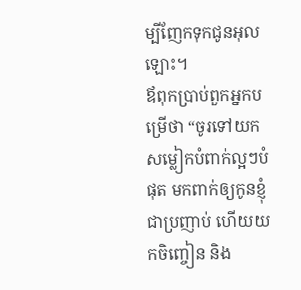ម្បីញែកទុកជូនអុលឡោះ។
ឪពុកប្រាប់ពួកអ្នកបម្រើថា “ចូរទៅយកសម្លៀកបំពាក់ល្អៗបំផុត មកពាក់ឲ្យកូនខ្ញុំជាប្រញាប់ ហើយយកចិញ្ចៀន និង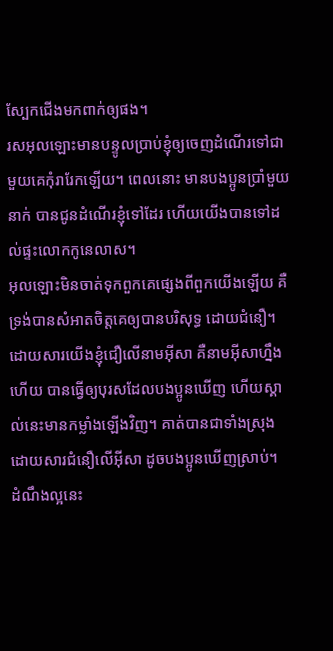ស្បែកជើងមកពាក់ឲ្យផង។
រសអុលឡោះមានបន្ទូលប្រាប់ខ្ញុំឲ្យចេញដំណើរទៅជាមួយគេកុំរារែកឡើយ។ ពេលនោះ មានបងប្អូនប្រាំមួយនាក់ បានជូនដំណើរខ្ញុំទៅដែរ ហើយយើងបានទៅដល់ផ្ទះលោកកូនេលាស។
អុលឡោះមិនចាត់ទុកពួកគេផ្សេងពីពួកយើងឡើយ គឺទ្រង់បានសំអាតចិត្ដគេឲ្យបានបរិសុទ្ធ ដោយជំនឿ។
ដោយសារយើងខ្ញុំជឿលើនាមអ៊ីសា គឺនាមអ៊ីសាហ្នឹងហើយ បានធ្វើឲ្យបុរសដែលបងប្អូនឃើញ ហើយស្គាល់នេះមានកម្លាំងឡើងវិញ។ គាត់បានជាទាំងស្រុង ដោយសារជំនឿលើអ៊ីសា ដូចបងប្អូនឃើញស្រាប់។
ដំណឹងល្អនេះ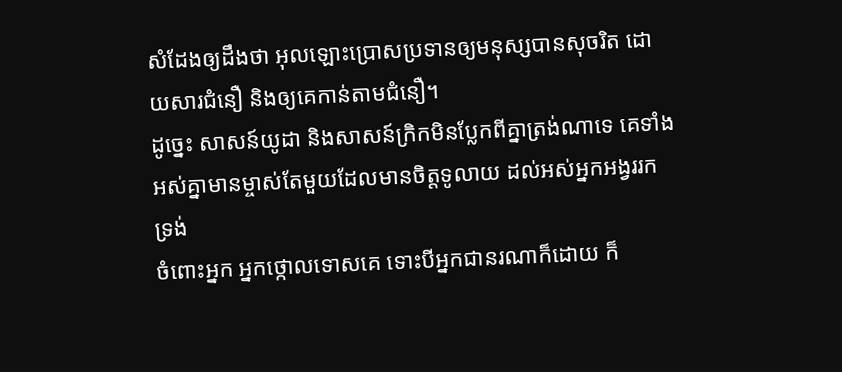សំដែងឲ្យដឹងថា អុលឡោះប្រោសប្រទានឲ្យមនុស្សបានសុចរិត ដោយសារជំនឿ និងឲ្យគេកាន់តាមជំនឿ។
ដូច្នេះ សាសន៍យូដា និងសាសន៍ក្រិកមិនប្លែកពីគ្នាត្រង់ណាទេ គេទាំងអស់គ្នាមានម្ចាស់តែមួយដែលមានចិត្តទូលាយ ដល់អស់អ្នកអង្វររកទ្រង់
ចំពោះអ្នក អ្នកថ្កោលទោសគេ ទោះបីអ្នកជានរណាក៏ដោយ ក៏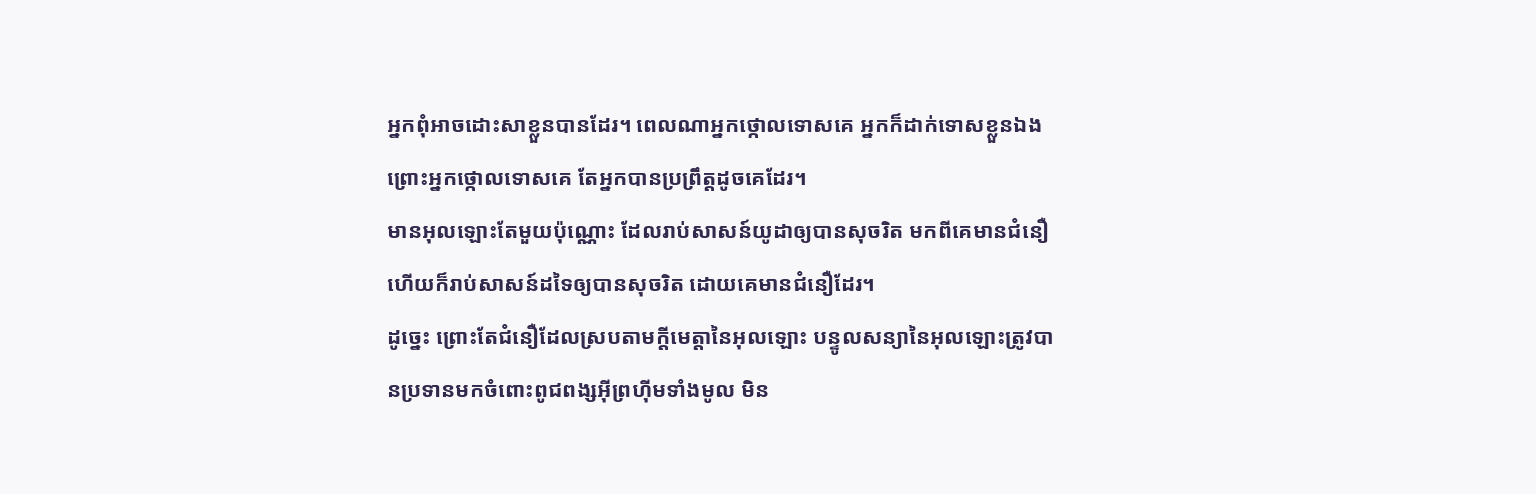អ្នកពុំអាចដោះសាខ្លួនបានដែរ។ ពេលណាអ្នកថ្កោលទោសគេ អ្នកក៏ដាក់ទោសខ្លួនឯង ព្រោះអ្នកថ្កោលទោសគេ តែអ្នកបានប្រព្រឹត្ដដូចគេដែរ។
មានអុលឡោះតែមួយប៉ុណ្ណោះ ដែលរាប់សាសន៍យូដាឲ្យបានសុចរិត មកពីគេមានជំនឿ ហើយក៏រាប់សាសន៍ដទៃឲ្យបានសុចរិត ដោយគេមានជំនឿដែរ។
ដូច្នេះ ព្រោះតែជំនឿដែលស្របតាមក្តីមេត្តានៃអុលឡោះ បន្ទូលសន្យានៃអុលឡោះត្រូវបានប្រទានមកចំពោះពូជពង្សអ៊ីព្រហ៊ីមទាំងមូល មិន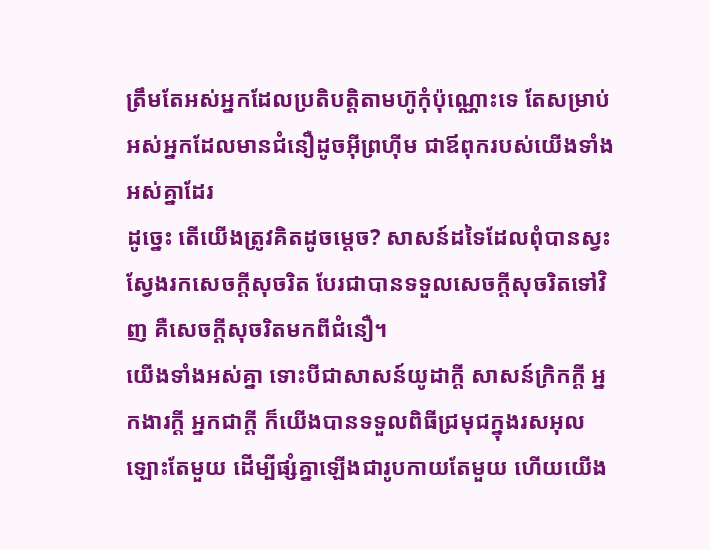ត្រឹមតែអស់អ្នកដែលប្រតិបត្ដិតាមហ៊ូកុំប៉ុណ្ណោះទេ តែសម្រាប់អស់អ្នកដែលមានជំនឿដូចអ៊ីព្រហ៊ីម ជាឪពុករបស់យើងទាំងអស់គ្នាដែរ
ដូច្នេះ តើយើងត្រូវគិតដូចម្ដេច? សាសន៍ដទៃដែលពុំបានស្វះស្វែងរកសេចក្ដីសុចរិត បែរជាបានទទួលសេចក្ដីសុចរិតទៅវិញ គឺសេចក្ដីសុចរិតមកពីជំនឿ។
យើងទាំងអស់គ្នា ទោះបីជាសាសន៍យូដាក្ដី សាសន៍ក្រិកក្ដី អ្នកងារក្ដី អ្នកជាក្ដី ក៏យើងបានទទួលពិធីជ្រមុជក្នុងរសអុលឡោះតែមួយ ដើម្បីផ្សំគ្នាឡើងជារូបកាយតែមួយ ហើយយើង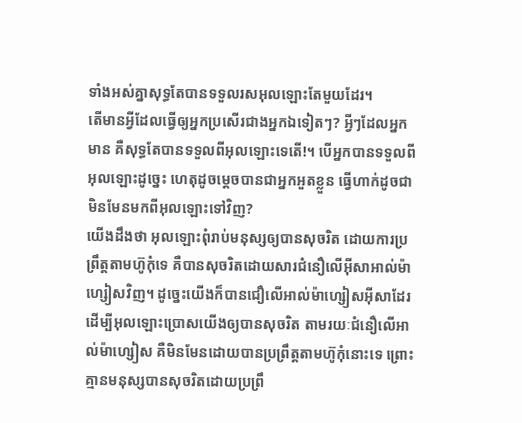ទាំងអស់គ្នាសុទ្ធតែបានទទួលរសអុលឡោះតែមួយដែរ។
តើមានអ្វីដែលធ្វើឲ្យអ្នកប្រសើរជាងអ្នកឯទៀតៗ? អ្វីៗដែលអ្នកមាន គឺសុទ្ធតែបានទទួលពីអុលឡោះទេតើ!។ បើអ្នកបានទទួលពីអុលឡោះដូច្នេះ ហេតុដូចម្ដេចបានជាអ្នកអួតខ្លួន ធ្វើហាក់ដូចជាមិនមែនមកពីអុលឡោះទៅវិញ?
យើងដឹងថា អុលឡោះពុំរាប់មនុស្សឲ្យបានសុចរិត ដោយការប្រព្រឹត្ដតាមហ៊ូកុំទេ គឺបានសុចរិតដោយសារជំនឿលើអ៊ីសាអាល់ម៉ាហ្សៀសវិញ។ ដូច្នេះយើងក៏បានជឿលើអាល់ម៉ាហ្សៀសអ៊ីសាដែរ ដើម្បីអុលឡោះប្រោសយើងឲ្យបានសុចរិត តាមរយៈជំនឿលើអាល់ម៉ាហ្សៀស គឺមិនមែនដោយបានប្រព្រឹត្ដតាមហ៊ូកុំនោះទេ ព្រោះគ្មានមនុស្សបានសុចរិតដោយប្រព្រឹ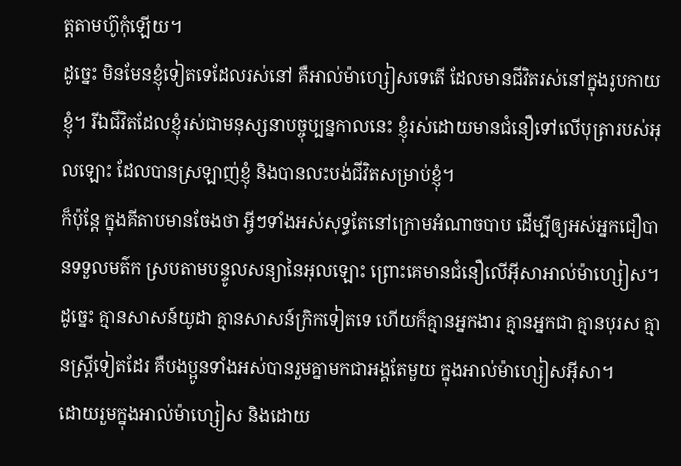ត្ដតាមហ៊ូកុំឡើយ។
ដូច្នេះ មិនមែនខ្ញុំទៀតទេដែលរស់នៅ គឺអាល់ម៉ាហ្សៀសទេតើ ដែលមានជីវិតរស់នៅក្នុងរូបកាយខ្ញុំ។ រីឯជីវិតដែលខ្ញុំរស់ជាមនុស្សនាបច្ចុប្បន្នកាលនេះ ខ្ញុំរស់ដោយមានជំនឿទៅលើបុត្រារបស់អុលឡោះ ដែលបានស្រឡាញ់ខ្ញុំ និងបានលះបង់ជីវិតសម្រាប់ខ្ញុំ។
ក៏ប៉ុន្ដែ ក្នុងគីតាបមានចែងថា អ្វីៗទាំងអស់សុទ្ធតែនៅក្រោមអំណាចបាប ដើម្បីឲ្យអស់អ្នកជឿបានទទួលមត៌ក ស្របតាមបន្ទូលសន្យានៃអុលឡោះ ព្រោះគេមានជំនឿលើអ៊ីសាអាល់ម៉ាហ្សៀស។
ដូច្នេះ គ្មានសាសន៍យូដា គ្មានសាសន៍ក្រិកទៀតទេ ហើយក៏គ្មានអ្នកងារ គ្មានអ្នកជា គ្មានបុរស គ្មានស្ដ្រីទៀតដែរ គឺបងប្អូនទាំងអស់បានរួមគ្នាមកជាអង្គតែមួយ ក្នុងអាល់ម៉ាហ្សៀសអ៊ីសា។
ដោយរួមក្នុងអាល់ម៉ាហ្សៀស និងដោយ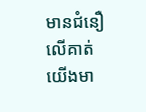មានជំនឿលើគាត់យើងមា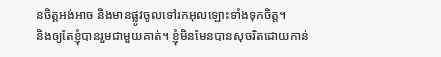នចិត្ដអង់អាច និងមានផ្លូវចូលទៅរកអុលឡោះទាំងទុកចិត្ដ។
និងឲ្យតែខ្ញុំបានរួមជាមួយគាត់។ ខ្ញុំមិនមែនបានសុចរិតដោយកាន់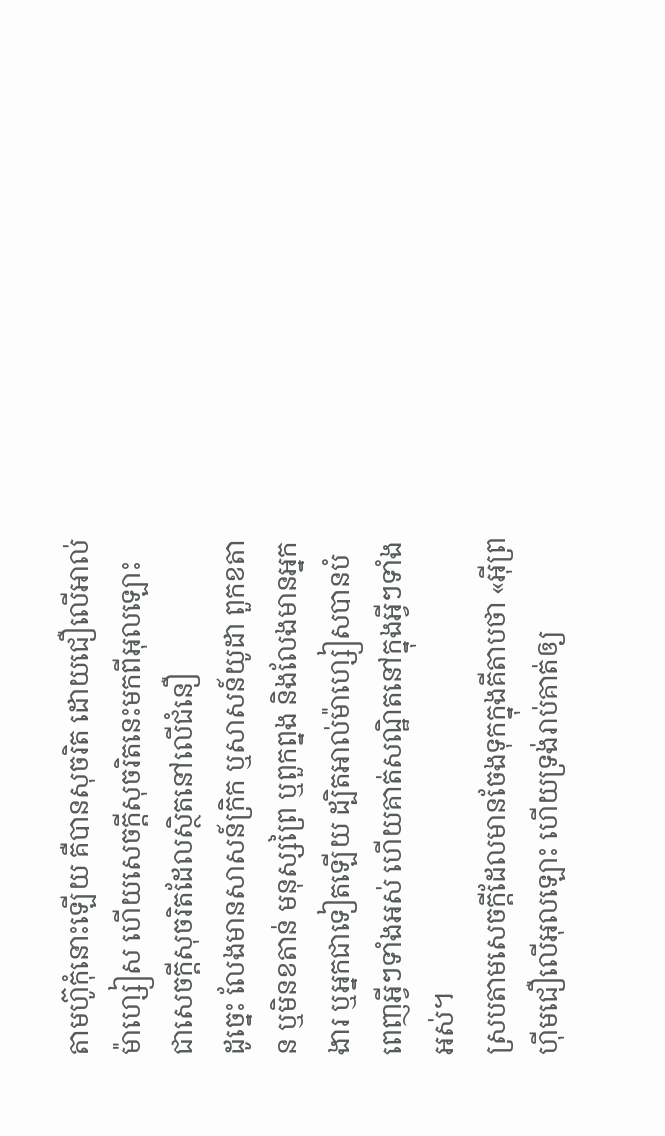តាមហ៊ូកុំនោះឡើយ គឺបានសុចរិត ដោយជឿលើអាល់ម៉ាហ្សៀស ហើយសេចក្ដីសុចរិតនេះមកពីអុលឡោះ ជាសេចក្ដីសុចរិតដែលស្ថិតនៅលើជំនឿ
ដូច្នេះ លែងមានសាសន៍ក្រិក ឬសាសន៍យូដា ពួកខតាន ឬមិនខតាន់ មនុស្សព្រៃ ឬពួកព្នង និងលែងមានអ្នកងារ ឬអ្នកជាទៀតឡើយ ដ្បិតអាល់ម៉ាហ្សៀសបានបំពេញអ្វីៗទាំងអស់ ហើយគាត់សណ្ឋិតនៅក្នុងអ្វីៗទាំងអស់។
ស្របតាមសេចក្ដីដែលមានចែងទុកក្នុងគីតាបថា «អ៊ីព្រហ៊ីមជឿលើអុលឡោះ ហើយទ្រង់រាប់គាត់ឲ្យ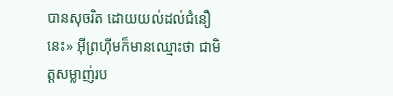បានសុចរិត ដោយយល់ដល់ជំនឿនេះ» អ៊ីព្រហ៊ីមក៏មានឈ្មោះថា ជាមិត្ដសម្លាញ់រប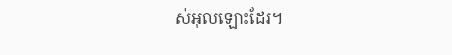ស់អុលឡោះដែរ។